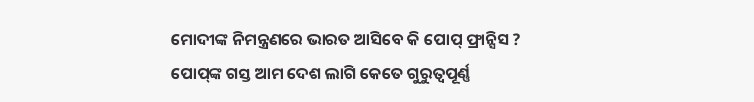ମୋଦୀଙ୍କ ନିମନ୍ତ୍ରଣରେ ଭାରତ ଆସିବେ କି ପୋପ୍ ଫ୍ରାନ୍ସିସ ? ପୋପ୍‌ଙ୍କ ଗସ୍ତ ଆମ ଦେଶ ଲାଗି କେତେ ଗୁରୁତ୍ୱପୂର୍ଣ୍ଣ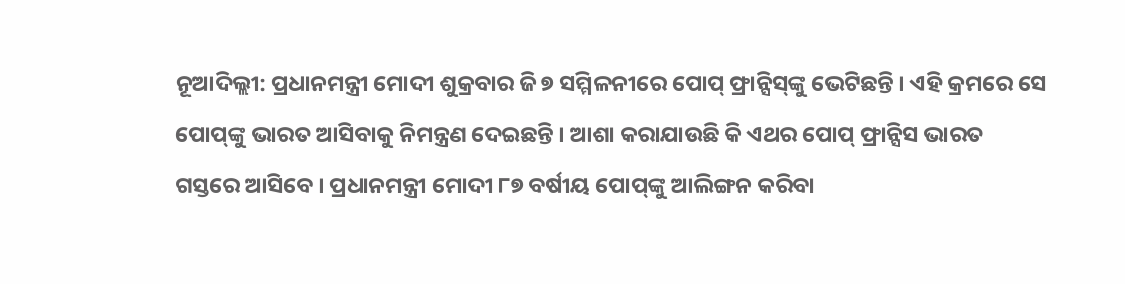ନୂଆଦିଲ୍ଲୀ: ପ୍ରଧାନମନ୍ତ୍ରୀ ମୋଦୀ ଶୁକ୍ରବାର ଜି ୭ ସମ୍ମିଳନୀରେ ପୋପ୍ ଫ୍ରାନ୍ସିସ୍‌ଙ୍କୁ ଭେଟିଛନ୍ତି । ଏହି କ୍ରମରେ ସେ ପୋପ୍‌ଙ୍କୁ ଭାରତ ଆସିବାକୁ ନିମନ୍ତ୍ରଣ ଦେଇଛନ୍ତି । ଆଶା କରାଯାଉଛି କି ଏଥର ପୋପ୍ ଫ୍ରାନ୍ସିସ ଭାରତ ଗସ୍ତରେ ଆସିବେ । ପ୍ରଧାନମନ୍ତ୍ରୀ ମୋଦୀ ୮୭ ବର୍ଷୀୟ ପୋପ୍‌ଙ୍କୁ ଆଲିଙ୍ଗନ କରିବା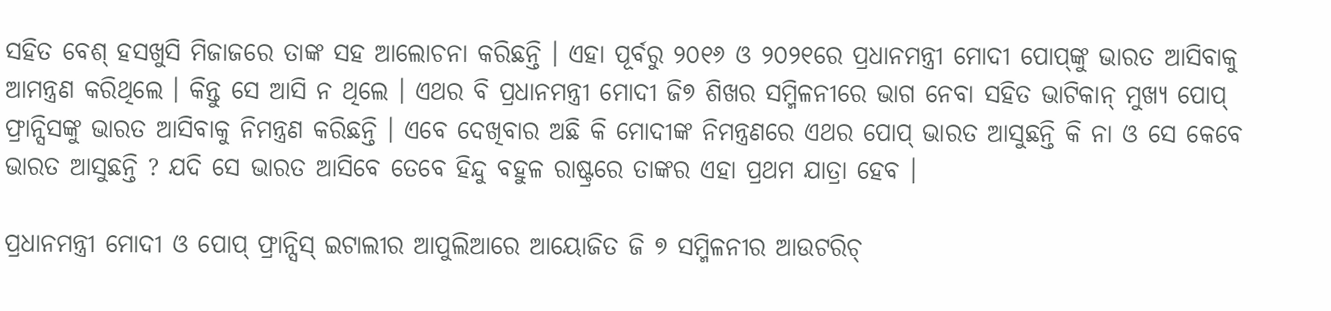ସହିତ ବେଶ୍ ହସଖୁସି ମିଜାଜରେ ତାଙ୍କ ସହ ଆଲୋଚନା କରିଛନ୍ତି । ଏହା ପୂର୍ବରୁ ୨୦୧୬ ଓ ୨୦୨୧ରେ ପ୍ରଧାନମନ୍ତ୍ରୀ ମୋଦୀ ପୋପ୍‌ଙ୍କୁ ଭାରତ ଆସିବାକୁ ଆମନ୍ତ୍ରଣ କରିଥିଲେ । କିନ୍ତୁ ସେ ଆସି ନ ଥିଲେ । ଏଥର ବି ପ୍ରଧାନମନ୍ତ୍ରୀ ମୋଦୀ ଜି୭ ଶିଖର ସମ୍ମିଳନୀରେ ଭାଗ ନେବା ସହିତ ଭାଟିକାନ୍ ମୁଖ୍ୟ ପୋପ୍ ଫ୍ରାନ୍ସିସଙ୍କୁ ଭାରତ ଆସିବାକୁ ନିମନ୍ତ୍ରଣ କରିଛନ୍ତି । ଏବେ ଦେଖିବାର ଅଛି କି ମୋଦୀଙ୍କ ନିମନ୍ତ୍ରଣରେ ଏଥର ପୋପ୍ ଭାରତ ଆସୁଛନ୍ତି କି ନା ଓ ସେ କେବେ ଭାରତ ଆସୁଛନ୍ତି ? ଯଦି ସେ ଭାରତ ଆସିବେ ତେବେ ହିନ୍ଦୁ ବହୁଳ ରାଷ୍ଟ୍ରରେ ତାଙ୍କର ଏହା ପ୍ରଥମ ଯାତ୍ରା ହେବ ।

ପ୍ରଧାନମନ୍ତ୍ରୀ ମୋଦୀ ଓ ପୋପ୍ ଫ୍ରାନ୍ସିସ୍ ଇଟାଲୀର ଆପୁଲିଆରେ ଆୟୋଜିତ ଜି ୭ ସମ୍ମିଳନୀର ଆଉଟରିଚ୍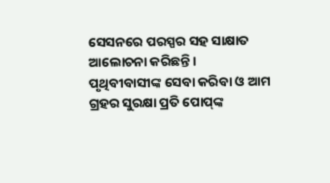ସେସନରେ ପରସ୍ପର ସହ ସାକ୍ଷାତ ଆଲୋଚନା କରିଛନ୍ତି । ପୃଥିବୀବାସୀଙ୍କ ସେବା କରିବା ଓ ଆମ ଗ୍ରହର ସୁରକ୍ଷା ପ୍ରତି ପୋପ୍‌ଙ୍କ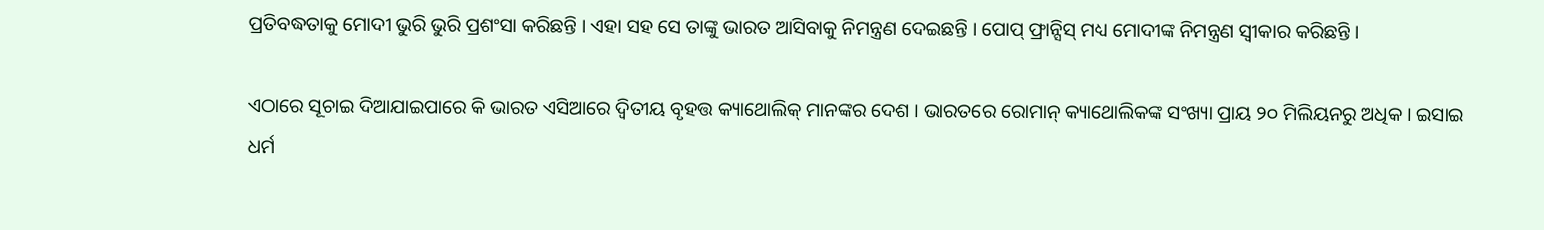ପ୍ରତିବଦ୍ଧତାକୁ ମୋଦୀ ଭୁରି ଭୁରି ପ୍ରଶଂସା କରିଛନ୍ତି । ଏହା ସହ ସେ ତାଙ୍କୁ ଭାରତ ଆସିବାକୁ ନିମନ୍ତ୍ରଣ ଦେଇଛନ୍ତି । ପୋପ୍ ଫ୍ରାନ୍ସିସ୍ ମଧ୍ୟ ମୋଦୀଙ୍କ ନିମନ୍ତ୍ରଣ ସ୍ୱୀକାର କରିଛନ୍ତି ।

ଏଠାରେ ସୂଚାଇ ଦିଆଯାଇପାରେ କି ଭାରତ ଏସିଆରେ ଦ୍ୱିତୀୟ ବୃହତ୍ତ କ୍ୟାଥୋଲିକ୍ ମାନଙ୍କର ଦେଶ । ଭାରତରେ ରୋମାନ୍ କ୍ୟାଥୋଲିକଙ୍କ ସଂଖ୍ୟା ପ୍ରାୟ ୨୦ ମିଲିୟନରୁ ଅଧିକ । ଇସାଇ ଧର୍ମ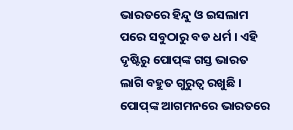ଭାରତରେ ହିନ୍ଦୁ ଓ ଇସଲାମ ପରେ ସବୁଠାରୁ ବଡ ଧର୍ମ । ଏହି ଦୃଷ୍ଟିରୁ ପୋପ୍‌ଙ୍କ ଗସ୍ତ ଭାରତ ଲାଗି ବହୁତ ଗୁରୁତ୍ୱ ରଖୁଛି । ପୋପ୍‌ଙ୍କ ଆଗମନରେ ଭାରତରେ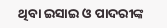ଥିବା ଇସାଇ ଓ ପାଦରୀଙ୍କ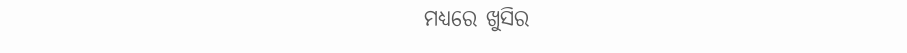ମଧ୍ୟରେ ଖୁସିର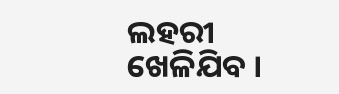ଲହରୀ ଖେଳିଯିବ ।